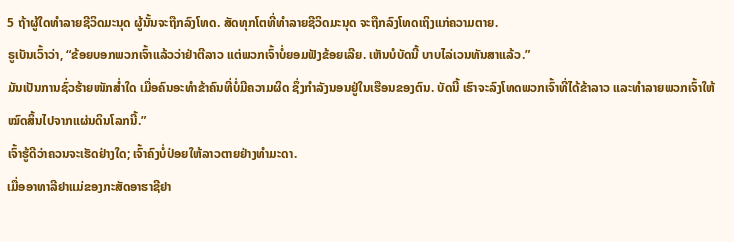5 ຖ້າຜູ້ໃດທຳລາຍຊີວິດມະນຸດ ຜູ້ນັ້ນຈະຖືກລົງໂທດ. ສັດທຸກໂຕທີ່ທຳລາຍຊີວິດມະນຸດ ຈະຖືກລົງໂທດເຖິງແກ່ຄວາມຕາຍ.
ຣູເບັນເວົ້າວ່າ, “ຂ້ອຍບອກພວກເຈົ້າແລ້ວວ່າຢ່າຕີລາວ ແຕ່ພວກເຈົ້າບໍ່ຍອມຟັງຂ້ອຍເລີຍ. ເຫັນບໍບັດນີ້ ບາບໄລ່ເວນທັນສາແລ້ວ.”
ມັນເປັນການຊົ່ວຮ້າຍໜັກສໍ່າໃດ ເມື່ອຄົນອະທຳຂ້າຄົນທີ່ບໍ່ມີຄວາມຜິດ ຊຶ່ງກຳລັງນອນຢູ່ໃນເຮືອນຂອງຕົນ. ບັດນີ້ ເຮົາຈະລົງໂທດພວກເຈົ້າທີ່ໄດ້ຂ້າລາວ ແລະທຳລາຍພວກເຈົ້າໃຫ້ໝົດສິ້ນໄປຈາກແຜ່ນດິນໂລກນີ້.”
ເຈົ້າຮູ້ດີວ່າຄວນຈະເຮັດຢ່າງໃດ; ເຈົ້າຄົງບໍ່ປ່ອຍໃຫ້ລາວຕາຍຢ່າງທຳມະດາ.
ເມື່ອອາທາລີຢາແມ່ຂອງກະສັດອາຮາຊີຢາ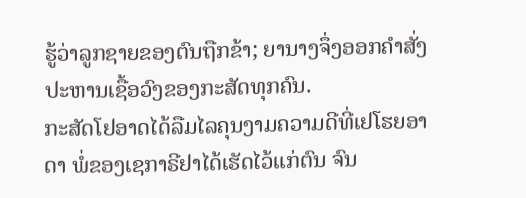ຮູ້ວ່າລູກຊາຍຂອງຕົນຖືກຂ້າ; ຍານາງຈຶ່ງອອກຄຳສັ່ງປະຫານເຊື້ອວົງຂອງກະສັດທຸກຄົນ.
ກະສັດໂຢອາດໄດ້ລືມໄລຄຸນງາມຄວາມດີທີ່ເຢໂຮຍອາດາ ພໍ່ຂອງເຊກາຣີຢາໄດ້ເຮັດໄວ້ແກ່ຕົນ ຈົນ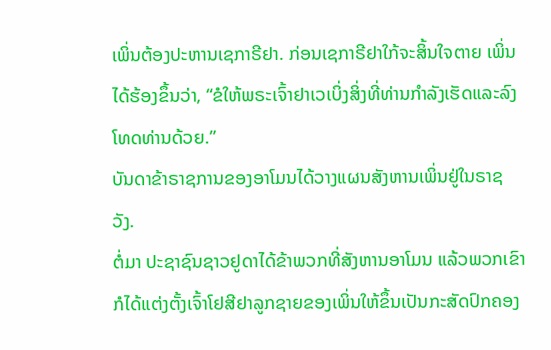ເພິ່ນຕ້ອງປະຫານເຊກາຣີຢາ. ກ່ອນເຊກາຣີຢາໃກ້ຈະສິ້ນໃຈຕາຍ ເພິ່ນໄດ້ຮ້ອງຂຶ້ນວ່າ, “ຂໍໃຫ້ພຣະເຈົ້າຢາເວເບິ່ງສິ່ງທີ່ທ່ານກຳລັງເຮັດແລະລົງໂທດທ່ານດ້ວຍ.”
ບັນດາຂ້າຣາຊການຂອງອາໂມນໄດ້ວາງແຜນສັງຫານເພິ່ນຢູ່ໃນຣາຊວັງ.
ຕໍ່ມາ ປະຊາຊົນຊາວຢູດາໄດ້ຂ້າພວກທີ່ສັງຫານອາໂມນ ແລ້ວພວກເຂົາກໍໄດ້ແຕ່ງຕັ້ງເຈົ້າໂຢສີຢາລູກຊາຍຂອງເພິ່ນໃຫ້ຂຶ້ນເປັນກະສັດປົກຄອງ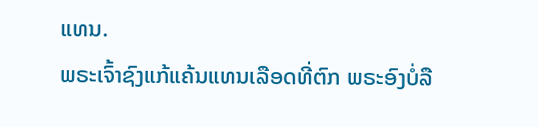ແທນ.
ພຣະເຈົ້າຊົງແກ້ແຄ້ນແທນເລືອດທີ່ຕົກ ພຣະອົງບໍ່ລື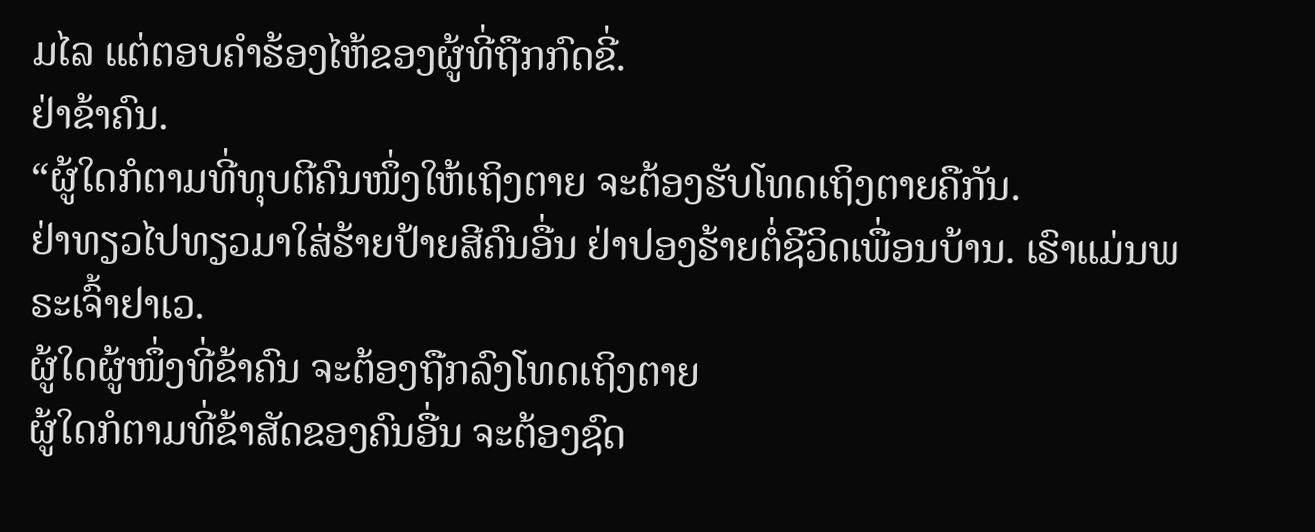ມໄລ ແຕ່ຕອບຄຳຮ້ອງໄຫ້ຂອງຜູ້ທີ່ຖືກກົດຂີ່.
ຢ່າຂ້າຄົນ.
“ຜູ້ໃດກໍຕາມທີ່ທຸບຕີຄົນໜຶ່ງໃຫ້ເຖິງຕາຍ ຈະຕ້ອງຮັບໂທດເຖິງຕາຍຄືກັນ.
ຢ່າທຽວໄປທຽວມາໃສ່ຮ້າຍປ້າຍສີຄົນອື່ນ ຢ່າປອງຮ້າຍຕໍ່ຊີວິດເພື່ອນບ້ານ. ເຮົາແມ່ນພຣະເຈົ້າຢາເວ.
ຜູ້ໃດຜູ້ໜຶ່ງທີ່ຂ້າຄົນ ຈະຕ້ອງຖືກລົງໂທດເຖິງຕາຍ
ຜູ້ໃດກໍຕາມທີ່ຂ້າສັດຂອງຄົນອື່ນ ຈະຕ້ອງຊົດ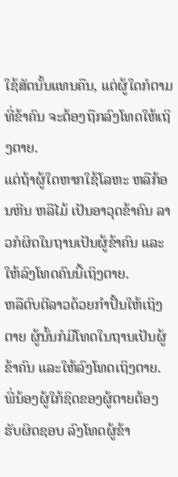ໃຊ້ສັດນັ້ນແທນຄືນ, ແຕ່ຜູ້ໃດກໍຕາມທີ່ຂ້າຄົນ ຈະຕ້ອງຖືກລົງໂທດໃຫ້ເຖິງຕາຍ.
ແຕ່ຖ້າຜູ້ໃດຫາກໃຊ້ໂລຫະ ຫລືກ້ອນຫີນ ຫລືໄມ້ ເປັນອາວຸດຂ້າຄົນ ລາວກໍຜິດໃນຖານເປັນຜູ້ຂ້າຄົນ ແລະໃຫ້ລົງໂທດຄົນນີ້ເຖິງຕາຍ.
ຫລືຕົບຕີລາວດ້ວຍກຳປັ້ນໃຫ້ເຖິງຕາຍ ຜູ້ນັ້ນກໍມີໂທດໃນຖານເປັນຜູ້ຂ້າຄົນ ແລະໃຫ້ລົງໂທດເຖິງຕາຍ. ພີ່ນ້ອງຜູ້ໃກ້ຊິດຂອງຜູ້ຕາຍຕ້ອງຮັບຜິດຊອບ ລົງໂທດຜູ້ຂ້າ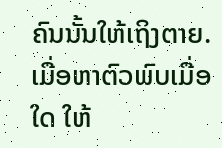ຄົນນັ້ນໃຫ້ເຖິງຕາຍ. ເມື່ອຫາຕົວພົບເມື່ອໃດ ໃຫ້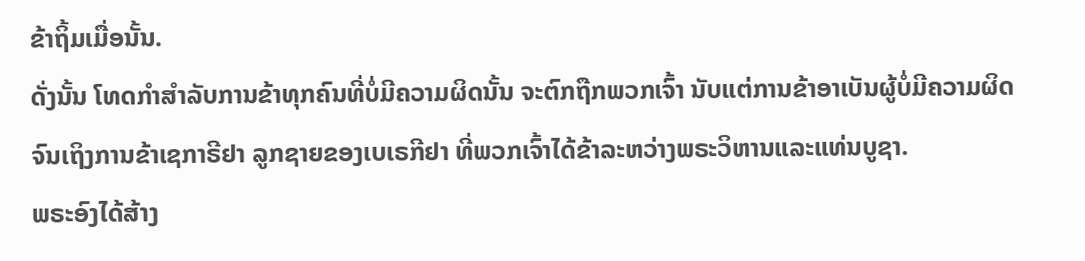ຂ້າຖິ້ມເມື່ອນັ້ນ.
ດັ່ງນັ້ນ ໂທດກຳສຳລັບການຂ້າທຸກຄົນທີ່ບໍ່ມີຄວາມຜິດນັ້ນ ຈະຕົກຖືກພວກເຈົ້າ ນັບແຕ່ການຂ້າອາເບັນຜູ້ບໍ່ມີຄວາມຜິດ ຈົນເຖິງການຂ້າເຊກາຣີຢາ ລູກຊາຍຂອງເບເຣກີຢາ ທີ່ພວກເຈົ້າໄດ້ຂ້າລະຫວ່າງພຣະວິຫານແລະແທ່ນບູຊາ.
ພຣະອົງໄດ້ສ້າງ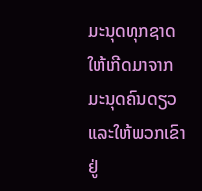ມະນຸດທຸກຊາດ ໃຫ້ເກີດມາຈາກມະນຸດຄົນດຽວ ແລະໃຫ້ພວກເຂົາຢູ່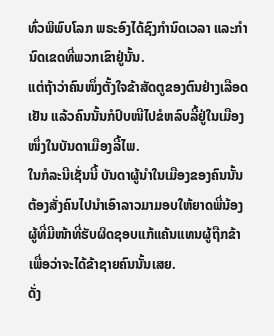ທົ່ວພິພົບໂລກ ພຣະອົງໄດ້ຊົງກຳນົດເວລາ ແລະກຳນົດເຂດທີ່ພວກເຂົາຢູ່ນັ້ນ.
ແຕ່ຖ້າວ່າຄົນໜຶ່ງຕັ້ງໃຈຂ້າສັດຕູຂອງຕົນຢ່າງເລືອດເຢັນ ແລ້ວຄົນນັ້ນກໍປົບໜີໄປຂໍຫລົບລີ້ຢູ່ໃນເມືອງໜຶ່ງໃນບັນດາເມືອງລີ້ໄພ.
ໃນກໍລະນີເຊັ່ນນີ້ ບັນດາຜູ້ນຳໃນເມືອງຂອງຄົນນັ້ນ ຕ້ອງສັ່ງຄົນໄປນຳເອົາລາວມາມອບໃຫ້ຍາດພີ່ນ້ອງ ຜູ້ທີ່ມີໜ້າທີ່ຮັບຜິດຊອບແກ້ແຄ້ນແທນຜູ້ຖືກຂ້າ ເພື່ອວ່າຈະໄດ້ຂ້າຊາຍຄົນນັ້ນເສຍ.
ດັ່ງ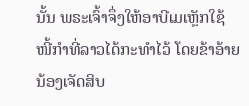ນັ້ນ ພຣະເຈົ້າຈຶ່ງໃຫ້ອາບີເມເຫຼັກໃຊ້ໜີ້ກຳທີ່ລາວໄດ້ກະທຳໄວ້ ໂດຍຂ້າອ້າຍນ້ອງເຈັດສິບ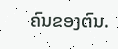ຄົນຂອງຕົນ.